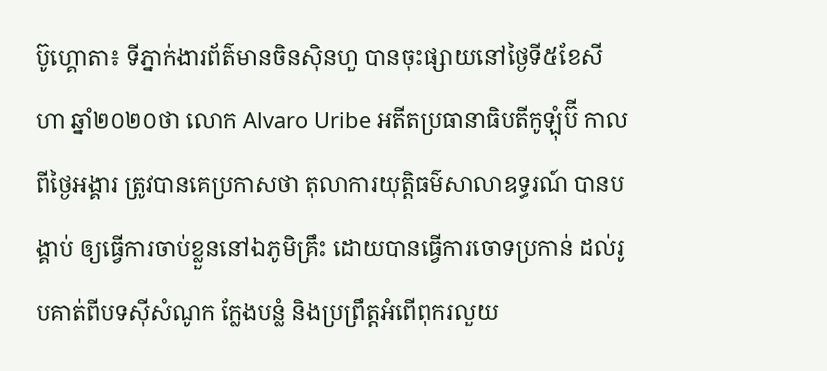ប៊ូហ្គោតា៖ ទីភ្នាក់ងារព័ត៌មានចិនស៊ិនហួ បានចុះផ្សាយនៅថ្ងៃទី៥ខែសីហា ឆ្នាំ២០២០ថា លោក Alvaro Uribe អតីតប្រធានាធិបតីកូឡុំប៊ី កាលពីថ្ងៃអង្គារ ត្រូវបានគេប្រកាសថា តុលាការយុត្តិធម៌សាលាឧទ្ធរណ៍ បានបង្គាប់ ឲ្យធ្វើការចាប់ខ្លួននៅឯភូមិគ្រឹះ ដោយបានធ្វើការចោទប្រកាន់ ដល់រូបគាត់ពីបទស៊ីសំណូក ក្លែងបន្លំ និងប្រពឹ្រត្តអំពើពុករលួយ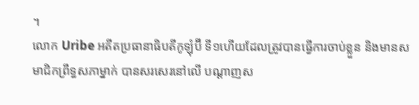។
លោក Uribe អតីតប្រធានាធិបតីកូឡុំប៊ី ទី១ហើយដែលត្រូវបានធ្វើការចាប់ខ្លួន និងមានសមាជិកព្រឹទ្ធសភាម្នាក់ បានសរសេរនៅលើ បណ្តាញស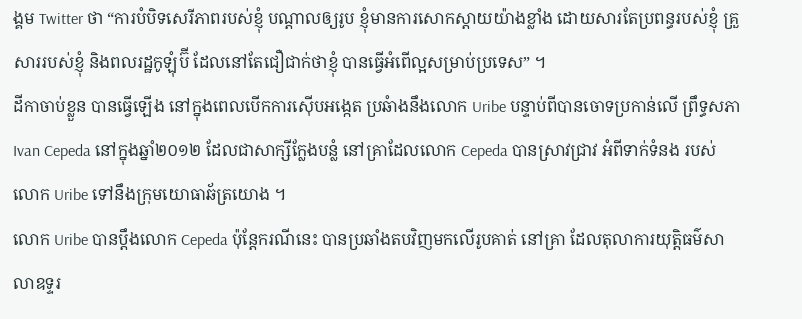ង្គម Twitter ថា “ការបំបិទសេរីភាពរបស់ខ្ញុំ បណ្តាលឲ្យរូប ខ្ញុំមានការសោកស្តាយយ៉ាងខ្លាំង ដោយសារតែប្រពន្ធរបស់ខ្ញុំ គ្រួសាររបស់ខ្ញុំ និងពលរដ្ឋកូឡុំប៊ី ដែលនៅតែជឿជាក់ថាខ្ញុំ បានធ្វើអំពើល្អសម្រាប់ប្រទេស” ។
ដីកាចាប់ខ្លួន បានធ្វើឡើង នៅក្នុងពេលបើកការស៊ើបអង្កេត ប្រឆំាងនឹងលោក Uribe បន្ទាប់ពីបានចោទប្រកាន់លើ ព្រឹទ្ធសភា Ivan Cepeda នៅក្នុងឆ្នាំ២០១២ ដែលជាសាក្សីក្លែងបន្លំ នៅគ្រាដែលលោក Cepeda បានស្រាវជ្រាវ អំពីទាក់ទំនង របស់លោក Uribe ទៅនឹងក្រុមយោធាឆ័ត្រយោង ។
លោក Uribe បានប្តឹងលោក Cepeda ប៉ុន្តែករណីនេះ បានប្រឆាំងតបវិញមកលើរូបគាត់ នៅគ្រា ដែលតុលាការយុត្តិធម៌សាលាឧទ្ទរ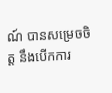ណ៍ បានសម្រេចចិត្ត នឹងបើកការ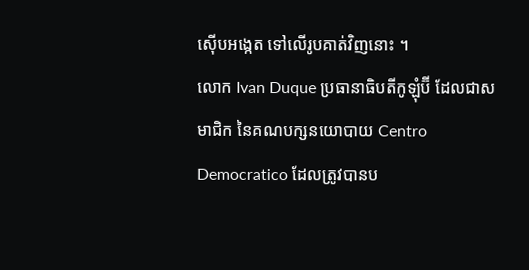ស៊ើបអង្កេត ទៅលើរូបគាត់វិញនោះ ។
លោក Ivan Duque ប្រធានាធិបតីកូឡុំប៊ី ដែលជាសមាជិក នៃគណបក្សនយោបាយ Centro Democratico ដែលត្រូវបានប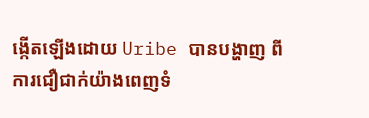ង្កើតឡើងដោយ Uribe បានបង្ហាញ ពីការជឿជាក់យ៉ាងពេញទំ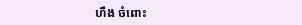ហឹង ចំពោះ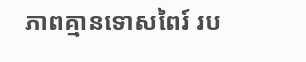ភាពគ្មានទោសពៃរ៍ រប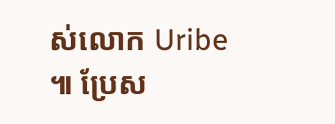ស់លោក Uribe ៕ ប្រែស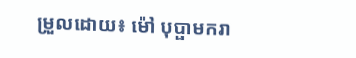ម្រួលដោយ៖ ម៉ៅ បុប្ផាមករា